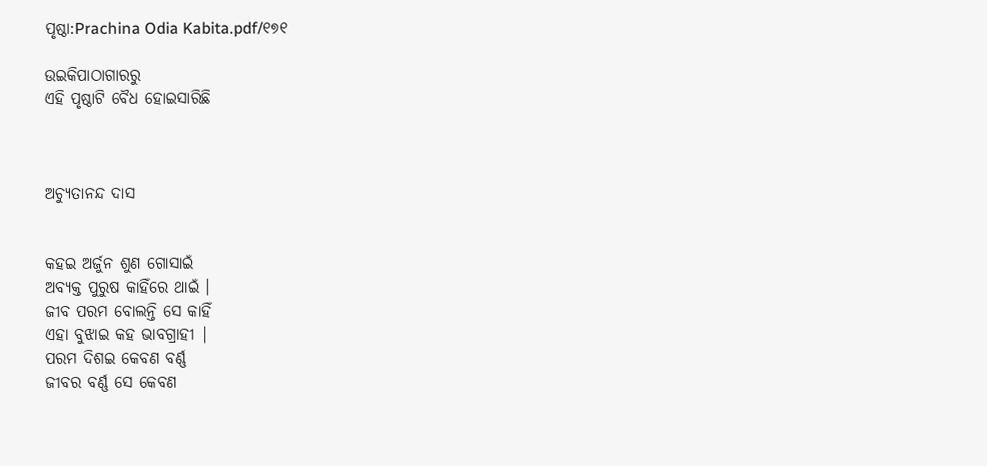ପୃଷ୍ଠା:Prachina Odia Kabita.pdf/୧୭୧

ଉଇକିପାଠାଗାର‌ରୁ
ଏହି ପୃଷ୍ଠାଟି ବୈଧ ହୋଇସାରିଛି



ଅଚ୍ୟୁତାନନ୍ଦ ଦାସ


କହଇ ଅର୍ଜୁନ ଶୁଣ ଗୋସାଇଁ
ଅବ୍ୟକ୍ତ ପୁରୁଷ କାହିଁରେ ଥାଇଁ ।
ଜୀବ ପରମ ବୋଲନ୍ତି ସେ କାହିଁ
ଏହା ବୁଝାଇ କହ ଭାବଗ୍ରାହୀ |
ପରମ ଦିଶଇ କେବଣ ବର୍ଣ୍ଣ
ଜୀବର ବର୍ଣ୍ଣ ସେ କେବଣ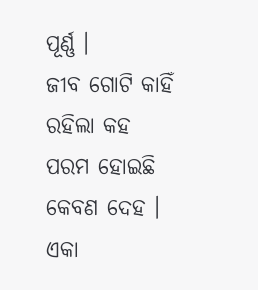ପୂର୍ଣ୍ଣ ।
ଜୀବ ଗୋଟି କାହିଁ ରହିଲା କହ
ପରମ ହୋଇଛି କେବଣ ଦେହ ।
ଏକା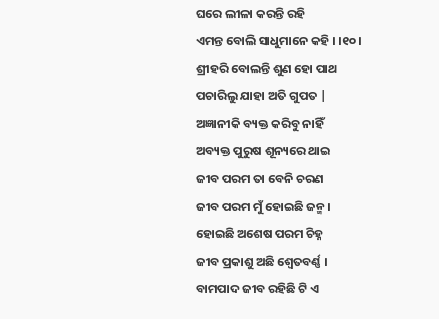ଘରେ ଲୀଳା କରନ୍ତି ରହି
ଏମନ୍ତ ବୋଲି ସାଧୁମାନେ କହି । ।୧୦।
ଶ୍ରୀହରି ବୋଲନ୍ତି ଶୁଣ ହୋ ପାଥ
ପଚାରିଲୁ ଯାହା ଅତି ଗୁପତ |
ଅଜ୍ଞାନୀକି ବ୍ୟକ୍ତ କରିବୁ ନାହିଁ
ଅବ୍ୟକ୍ତ ପୁରୁଷ ଶୂନ୍ୟରେ ଥାଇ
ଜୀବ ପରମ ତା ବେନି ଚରଣ
ଜୀବ ପରମ ମୁଁ ହୋଇଛି ଜନ୍ମ ।
ହୋଇଛି ଅଶେଷ ପରମ ଚିହ୍ନ
ଜୀବ ପ୍ରକାଶୁ ଅଛି ଶ୍ୱେତବର୍ଣ୍ଣ ।
ବାମପାଦ ଜୀବ ରହିଛି ଟି ଏ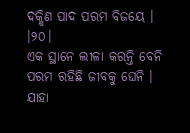ଦକ୍ଷିଣ ପାଦ ପରମ ବିଜୟେ । ।୨୦।
ଏକ ସ୍ଥାନେ ଲୀଳା କରନ୍ତି ବେନି
ପରମ ରହିଛି ଜୀବକୁ ଘେନି ।
ଯାହା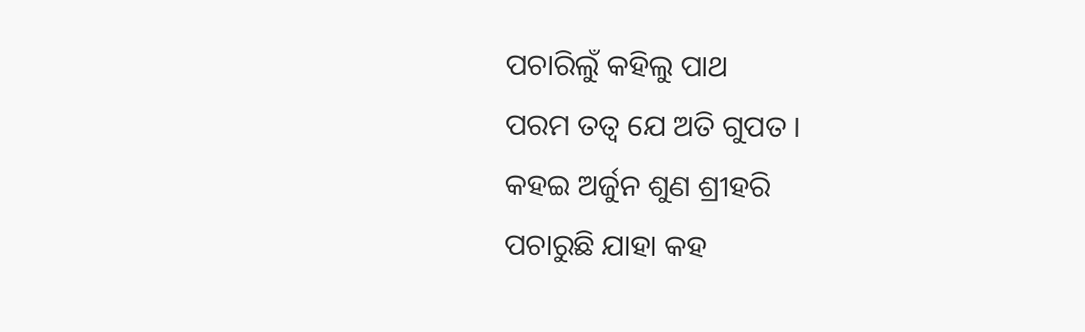ପଚାରିଲୁଁ କ‌ହିଲୁ ପାଥ
ପରମ ତ‌ତ୍ୱ ଯେ ଅତି ଗୁପତ ।
କହଇ ଅର୍ଜୁନ ଶୁଣ ଶ୍ରୀହରି
ପଚାରୁଛି ଯାହା କହ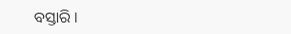ବସ୍ତାରି ।